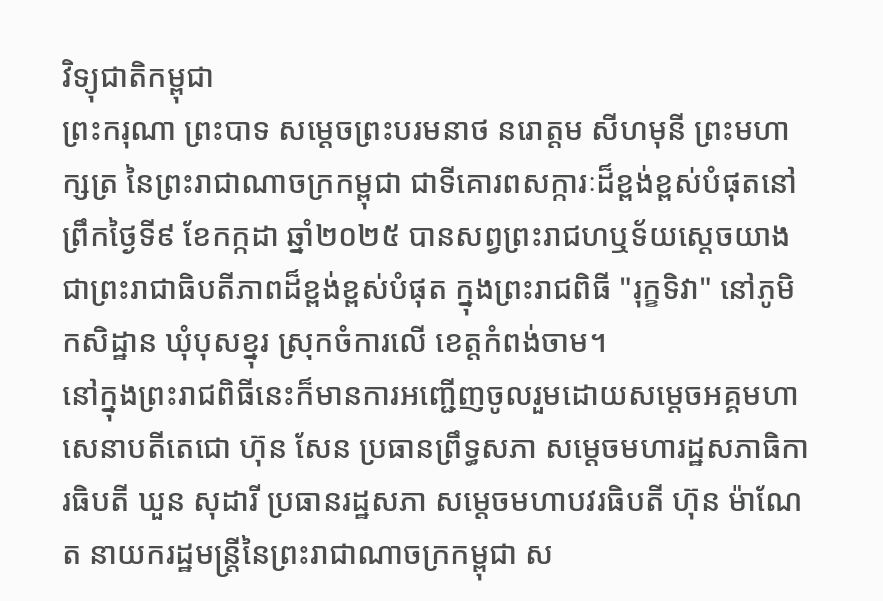វិទ្យុជាតិកម្ពុជា
ព្រះករុណា ព្រះបាទ សម្ដេចព្រះបរមនាថ នរោត្តម សីហមុនី ព្រះមហាក្សត្រ នៃព្រះរាជាណាចក្រកម្ពុជា ជាទីគោរពសក្ការៈដ៏ខ្ពង់ខ្ពស់បំផុតនៅព្រឹកថ្ងៃទី៩ ខែកក្កដា ឆ្នាំ២០២៥ បានសព្វព្រះរាជហឬទ័យស្តេចយាង ជាព្រះរាជាធិបតីភាពដ៏ខ្ពង់ខ្ពស់បំផុត ក្នុងព្រះរាជពិធី "រុក្ខទិវា" នៅភូមិកសិដ្ឋាន ឃុំបុសខ្នុរ ស្រុកចំការលើ ខេត្តកំពង់ចាម។
នៅក្នុងព្រះរាជពិធីនេះក៏មានការអញ្ជើញចូលរួមដោយសម្តេចអគ្គមហាសេនាបតីតេជោ ហ៊ុន សែន ប្រធានព្រឹទ្ធសភា សម្តេចមហារដ្ឋសភាធិការធិបតី ឃួន សុដារី ប្រធានរដ្ឋសភា សម្តេចមហាបវរធិបតី ហ៊ុន ម៉ាណែត នាយករដ្ឋមន្រ្តីនៃព្រះរាជាណាចក្រកម្ពុជា ស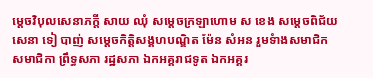ម្តេចវិបុលសេនាភក្តី សាយ ឈុំ សម្តេចក្រឡាហោម ស ខេង សម្តេចពិជ័យសេនា ទៀ បាញ់ សម្តេចកិត្តិសង្គហបណ្ឌិត ម៉ែន សំអន រួមទំាងសមាជិក សមាជិកា ព្រឹទ្ធសភា រដ្ឋសភា ឯកអគ្គរាជទូត ឯកអគ្គរ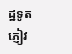ដ្ឋទូត ភ្ញៀវ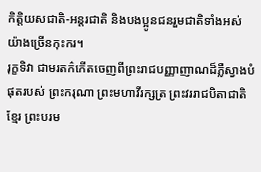កិត្តិយសជាតិ-អន្តរជាតិ និងបងប្អូនជនរួមជាតិទាំងអស់ យ៉ាងច្រើនកុះករ។
រុក្ខទិវា ជាមរតក៌កើតចេញពីព្រះរាជបញ្ញាញាណដ៏ភ្លឺស្វាងបំផុតរបស់ ព្រះករុណា ព្រះមហាវីរក្សត្រ ព្រះវររាជបិតាជាតិខ្មែរ ព្រះបរម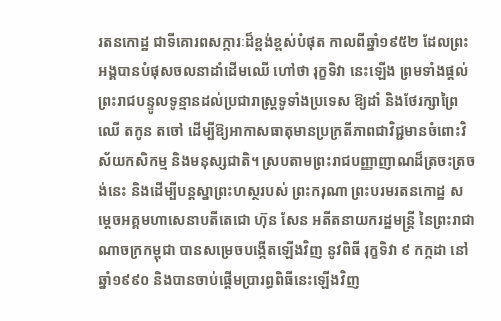រតនកោដ្ឋ ជាទីគោរពសក្ការៈដ៏ខ្ពង់ខ្ពស់បំផុត កាលពីឆ្នាំ១៩៥២ ដែលព្រះអង្គបានបំផុសចលនាដាំដើមឈើ ហៅថា រុក្ខទិវា នេះឡើង ព្រមទាំងផ្តល់ព្រះរាជបន្ទូលទូន្មានដល់ប្រជារាស្រ្តទូទាំងប្រទេស ឱ្យដាំ និងថែរក្សាព្រៃឈើ តកូន តចៅ ដើម្បីឱ្យអាកាសធាតុមានប្រក្រតីភាពជាវិជ្ជមានចំពោះវិស័យកសិកម្ម និងមនុស្សជាតិ។ ស្របតាមព្រះរាជបញ្ញាញាណដ៏ត្រចះត្រចង់នេះ និងដើម្បីបន្តស្នាព្រះហស្ថរបស់ ព្រះករុណា ព្រះបរមរតនកោដ្ឋ សម្តេចអគ្គមហាសេនាបតីតេជោ ហ៊ុន សែន អតីតនាយករដ្ឋមន្រ្តី នៃព្រះរាជាណាចក្រកម្ពុជា បានសម្រេចបង្កើតឡើងវិញ នូវពិធី រុក្ខទិវា ៩ កក្កដា នៅឆ្នាំ១៩៩០ និងបានចាប់ផ្តើមប្រារព្ធពិធីនេះឡើងវិញ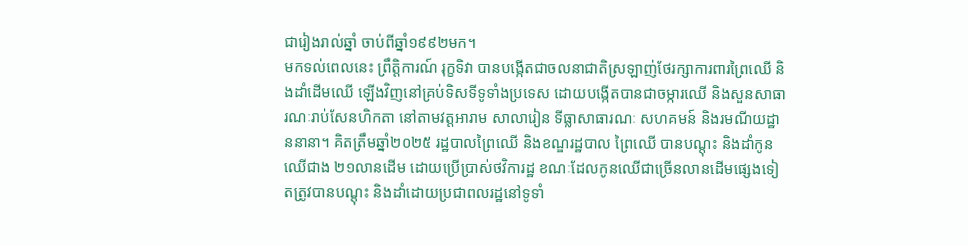ជារៀងរាល់ឆ្នាំ ចាប់ពីឆ្នាំ១៩៩២មក។
មកទល់ពេលនេះ ព្រឹត្តិការណ៍ រុក្ខទិវា បានបង្កើតជាចលនាជាតិស្រឡាញ់ថែរក្សាការពារព្រៃឈើ និងដាំដើមឈើ ឡើងវិញនៅគ្រប់ទិសទីទូទាំងប្រទេស ដោយបង្កើតបានជាចម្ការឈើ និងសួនសាធារណៈរាប់សែនហិកតា នៅតាមវត្តអារាម សាលារៀន ទីធ្លាសាធារណៈ សហគមន៍ និងរមណីយដ្ឋាននានា។ គិតត្រឹមឆ្នាំ២០២៥ រដ្ឋបាលព្រៃឈើ និងខណ្ឌរដ្ឋបាល ព្រៃឈើ បានបណ្តុះ និងដាំកូនឈើជាង ២១លានដើម ដោយប្រើប្រាស់ថវិការដ្ឋ ខណៈដែលកូនឈើជាច្រើនលានដើមផ្សេងទៀតត្រូវបានបណ្តុះ និងដាំដោយប្រជាពលរដ្ឋនៅទូទាំ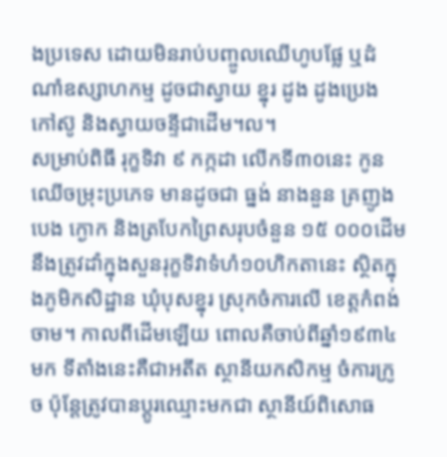ងប្រទេស ដោយមិនរាប់បញ្ចូលឈើហូបផ្លែ ឬដំណាំឧស្សាហកម្ម ដូចជាស្វាយ ខ្នុរ ដូង ដូងប្រេង កៅស៊ូ និងស្វាយចន្ទីជាដើម។ល។
សម្រាប់ពិធី រុក្ខទិវា ៩ កក្កដា លើកទី៣០នេះ កូនឈើចម្រុះប្រភេទ មានដូចជា ធ្នង់ នាងនួន គ្រញូង បេង ក្ងោក និងត្របែកព្រៃសរុបចំនួន ១៥ ០០០ដើម នឹងត្រូវដាំក្នុងសួនរុក្ខទិវាទំហំ១០ហិកតានេះ ស្ថិតក្នុងភូមិកសិដ្ឋាន ឃុំបុសខ្នុរ ស្រុកចំការលើ ខេត្តកំពង់ចាម។ កាលពីដើមឡើយ ពោលគឺចាប់ពីឆ្នាំ១៩៣៤មក ទីតាំងនេះគឺជាអតីត ស្ថានីយកសិកម្ម ចំការក្រូច ប៉ុន្តែត្រូវបានប្តូរឈ្មោះមកជា ស្ថានីយ៍ពិសោធ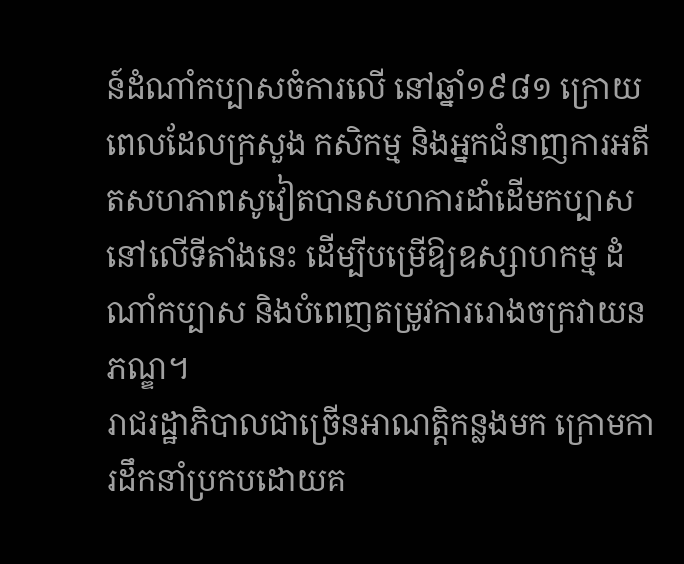ន៍ដំណាំកប្បាសចំការលើ នៅឆ្នាំ១៩៨១ ក្រោយពេលដែលក្រសួង កសិកម្ម និងអ្នកជំនាញការអតីតសហភាពសូវៀតបានសហការដាំដើមកប្បាសនៅលើទីតាំងនេះ ដើម្បីបម្រើឱ្យឧស្សាហកម្ម ដំណាំកប្បាស និងបំពេញតម្រូវការរោងចក្រវាយនភណ្ឌ។
រាជរដ្ឋាភិបាលជាច្រើនអាណត្តិកន្លងមក ក្រោមការដឹកនាំប្រកបដោយគ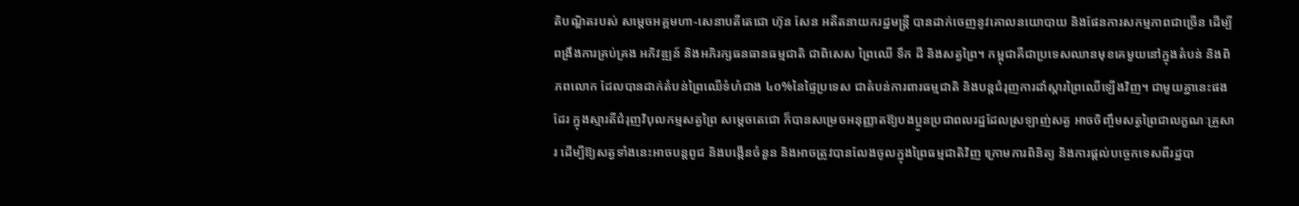តិបណ្ឌិតរបស់ សម្តេចអគ្គមហា-សេនាបតីតេជោ ហ៊ុន សែន អតីតនាយករដ្ឋមន្រ្តី បានដាក់ចេញនូវគោលនយោបាយ និងផែនការសកម្មភាពជាច្រើន ដើម្បីពង្រឹងការគ្រប់គ្រង អភិវឌ្ឍន៍ និងអភិរក្សធនធានធម្មជាតិ ជាពិសេស ព្រៃឈើ ទឹក ដី និងសត្វព្រៃ។ កម្ពុជាគឺជាប្រទេសឈានមុខគេមួយនៅក្នុងតំបន់ និងពិភពលោក ដែលបានដាក់តំបន់ព្រៃឈើទំហំជាង ៤០%នៃផ្ទៃប្រទេស ជាតំបន់ការពារធម្មជាតិ និងបន្តជំរុញការដាំស្តារព្រៃឈើឡើងវិញ។ ជាមួយគ្នានេះផងដែរ ក្នុងស្មារតីជំរុញវិបុលកម្មសត្វព្រៃ សម្តេចតេជោ ក៏បានសម្រេចអនុញ្ញាតឱ្យបងប្អូនប្រជាពលរដ្ឋដែលស្រឡាញ់សត្វ អាចចិញ្ចឹមសត្វព្រៃជាលក្ខណៈគ្រួសារ ដើម្បីឱ្យសត្វទាំងនេះអាចបន្តពូជ និងបង្កើនចំនួន និងអាចត្រូវបានលែងចូលក្នុងព្រៃធម្មជាតិវិញ ក្រោមការពិនិត្យ និងការផ្តល់បច្ចេកទេសពីរដ្ឋបា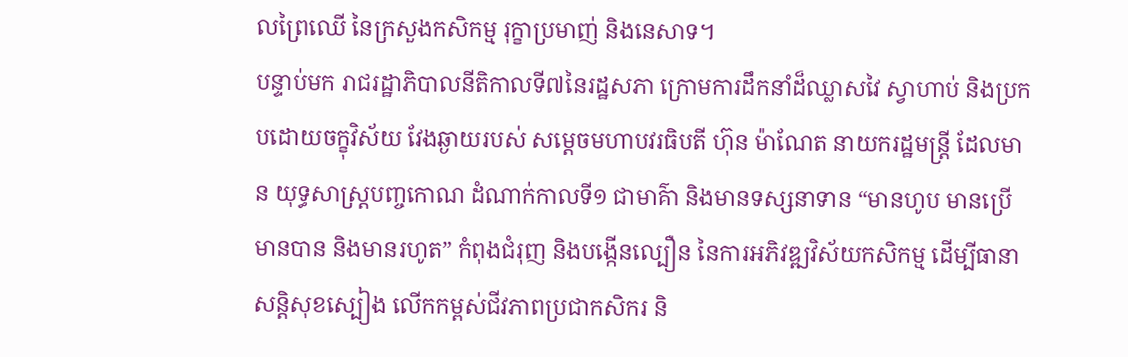លព្រៃឈើ នៃក្រសួងកសិកម្ម រុក្ខាប្រមាញ់ និងនេសាទ។
បន្ទាប់មក រាជរដ្ឋាភិបាលនីតិកាលទី៧នៃរដ្ឋសភា ក្រោមការដឹកនាំដ៏ឈ្លាសវៃ ស្វាហាប់ និងប្រកបដោយចក្ខុវិស័យ វែងឆ្ងាយរបស់ សម្តេចមហាបវរធិបតី ហ៊ុន ម៉ាណែត នាយករដ្ឋមន្រ្តី ដែលមាន យុទ្ធសាស្រ្តបញ្ចកោណ ដំណាក់កាលទី១ ជាមាគ៌ា និងមានទស្សនាទាន “មានហូប មានប្រើ មានបាន និងមានរហូត” កំពុងជំរុញ និងបង្កើនល្បឿន នៃការអភិវឌ្ឍវិស័យកសិកម្ម ដើម្បីធានាសន្តិសុខស្បៀង លើកកម្ពស់ជីវភាពប្រជាកសិករ និ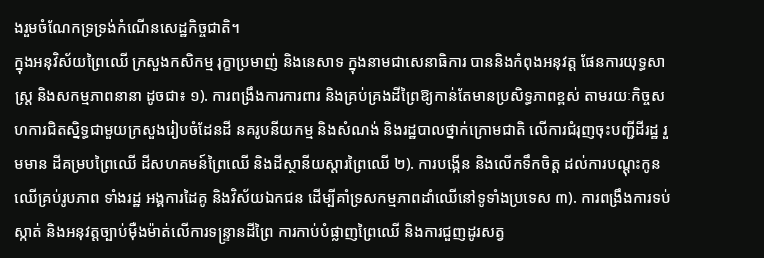ងរួមចំណែកទ្រទ្រង់កំណើនសេដ្ឋកិច្ចជាតិ។
ក្នុងអនុវិស័យព្រៃឈើ ក្រសួងកសិកម្ម រុក្ខាប្រមាញ់ និងនេសាទ ក្នុងនាមជាសេនាធិការ បាននិងកំពុងអនុវត្ត ផែនការយុទ្ធសាស្រ្ត និងសកម្មភាពនានា ដូចជា៖ ១). ការពង្រឹងការការពារ និងគ្រប់គ្រងដីព្រៃឱ្យកាន់តែមានប្រសិទ្ធភាពខ្ពស់ តាមរយៈកិច្ចសហការជិតស្និទ្ធជាមួយក្រសួងរៀបចំដែនដី នគរូបនីយកម្ម និងសំណង់ និងរដ្ឋបាលថ្នាក់ក្រោមជាតិ លើការជំរុញចុះបញ្ជីដីរដ្ឋ រួមមាន ដីគម្របព្រៃឈើ ដីសហគមន៍ព្រៃឈើ និងដីស្ថានីយស្តារព្រៃឈើ ២). ការបង្កើន និងលើកទឹកចិត្ត ដល់ការបណ្តុះកូនឈើគ្រប់រូបភាព ទាំងរដ្ឋ អង្គការដៃគូ និងវិស័យឯកជន ដើម្បីគាំទ្រសកម្មភាពដាំឈើនៅទូទាំងប្រទេស ៣). ការពង្រឹងការទប់ស្កាត់ និងអនុវត្តច្បាប់ម៉ឺងម៉ាត់លើការទន្ទ្រានដីព្រៃ ការកាប់បំផ្លាញព្រៃឈើ និងការជួញដូរសត្វ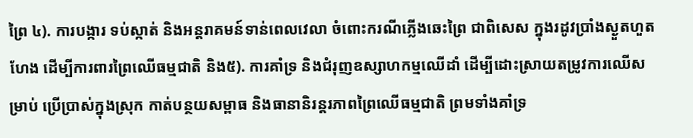ព្រៃ ៤). ការបង្ការ ទប់ស្កាត់ និងអន្តរាគមន៍ទាន់ពេលវេលា ចំពោះករណីភ្លើងឆេះព្រៃ ជាពិសេស ក្នុងរដូវប្រាំងស្ងួតហួតហែង ដើម្បីការពារព្រៃឈើធម្មជាតិ និង៥). ការគាំទ្រ និងជំរុញឧស្សាហកម្មឈើដាំ ដើម្បីដោះស្រាយតម្រូវការឈើសម្រាប់ ប្រើប្រាស់ក្នុងស្រុក កាត់បន្ថយសម្ពាធ និងធានានិរន្តរភាពព្រៃឈើធម្មជាតិ ព្រមទាំងគាំទ្រ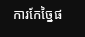ការកែច្នៃផ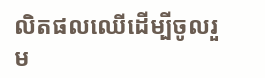លិតផលឈើដើម្បីចូលរួម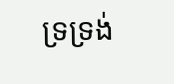ទ្រទ្រង់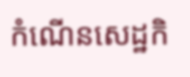កំណើនសេដ្ឋកិ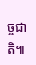ច្ចជាតិ៕